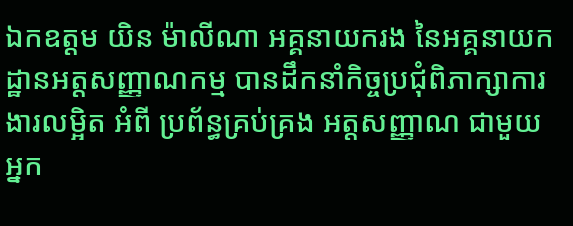ឯកឧត្តម យិន ម៉ាលីណា អគ្គនាយករង នៃអគ្គនាយកដ្ឋានអត្តសញ្ញាណកម្ម បានដឹកនាំកិច្ចប្រជុំពិភាក្សាការងារលម្អិត អំពី ប្រព័ន្ធគ្រប់គ្រង អត្តសញ្ញាណ ជាមួយអ្នក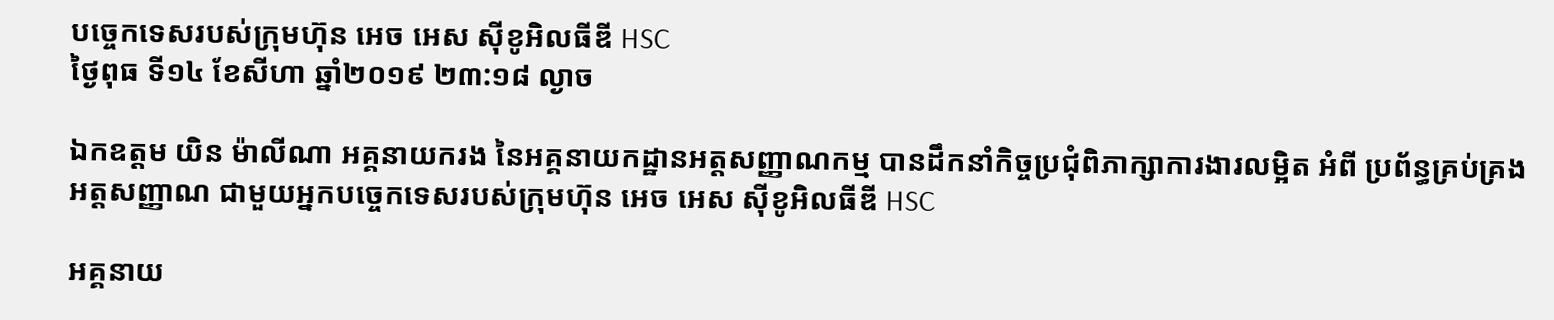បច្ចេកទេសរបស់ក្រុមហ៊ុន អេច អេស ស៊ីខូអិលធីឌី HSC
ថ្ងៃពុធ ទី១៤ ខែសីហា ឆ្នាំ២០១៩ ២៣:១៨ ល្ងាច

ឯកឧត្តម យិន ម៉ាលីណា អគ្គនាយករង នៃអគ្គនាយកដ្ឋានអត្តសញ្ញាណកម្ម បានដឹកនាំកិច្ចប្រជុំពិភាក្សាការងារលម្អិត អំពី ប្រព័ន្ធគ្រប់គ្រង អត្តសញ្ញាណ ជាមួយអ្នកបច្ចេកទេសរបស់ក្រុមហ៊ុន អេច អេស ស៊ីខូអិលធីឌី HSC

អគ្គនាយ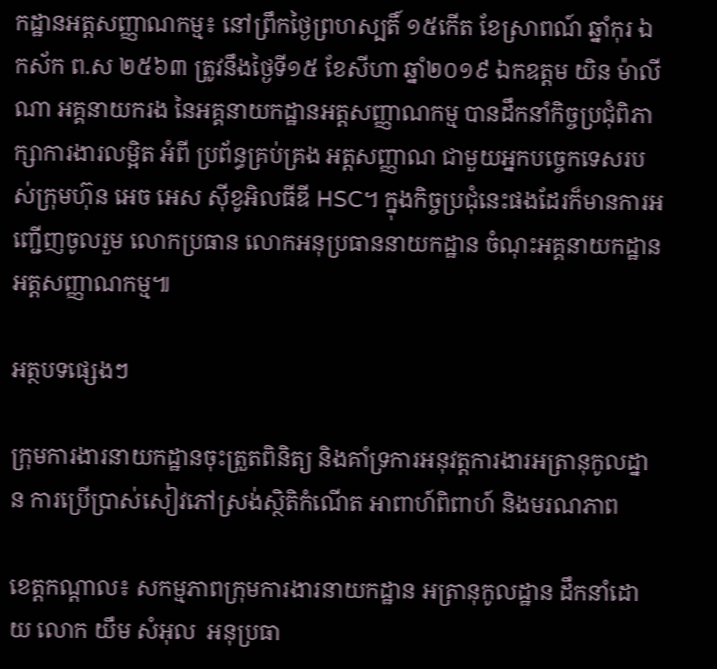កដ្ឋានអត្តសញ្ញាណកម្ម៖ នៅព្រឹកថ្ងៃព្រហស្បតិ៍ ១៥កើត ខែស្រាពណ៍ ឆ្នាំកុរ ឯកស័ក ព.ស ២៥៦៣ ត្រូវនឹងថ្ងៃទី១៥ ខែសីហា ឆ្នាំ២០១៩ ឯកឧត្តម យិន ម៉ាលីណា អគ្គនាយករង នៃអគ្គនាយកដ្ឋានអត្តសញ្ញាណកម្ម បានដឹកនាំកិច្ចប្រជុំពិភាក្សាការងារលម្អិត អំពី ប្រព័ន្ធគ្រប់គ្រង អត្តសញ្ញាណ ជាមួយអ្នកបច្ចេកទេសរបស់ក្រុមហ៊ុន អេច អេស ស៊ីខូអិលធីឌី HSC។ ក្នុងកិច្ចប្រជុំនេះផងដែរក៏មានការអញ្ជើញចូលរួម លោកប្រធាន លោកអនុប្រធាននាយកដ្ឋាន ចំណុះអគ្គនាយកដ្ឋានអត្តសញ្ញាណកម្ម៕

អត្ថបទផ្សេងៗ

ក្រុមការងារនាយកដ្ឋានចុះត្រួតពិនិត្យ និងគាំទ្រការអនុវត្តការងារអត្រានុកូលដ្នាន ការប្រើប្រាស់សៀវភៅស្រង់ស្ថិតិកំណើត អាពាហ៍ពិពាហ៍ និងមរណភាព

ខេត្តកណ្តាល៖ សកម្មភាពក្រុមការងារនាយកដ្ឋាន អត្រានុកូលដ្ឋាន ដឹកនាំដោយ លោក យឹម សំអុល  អនុប្រធា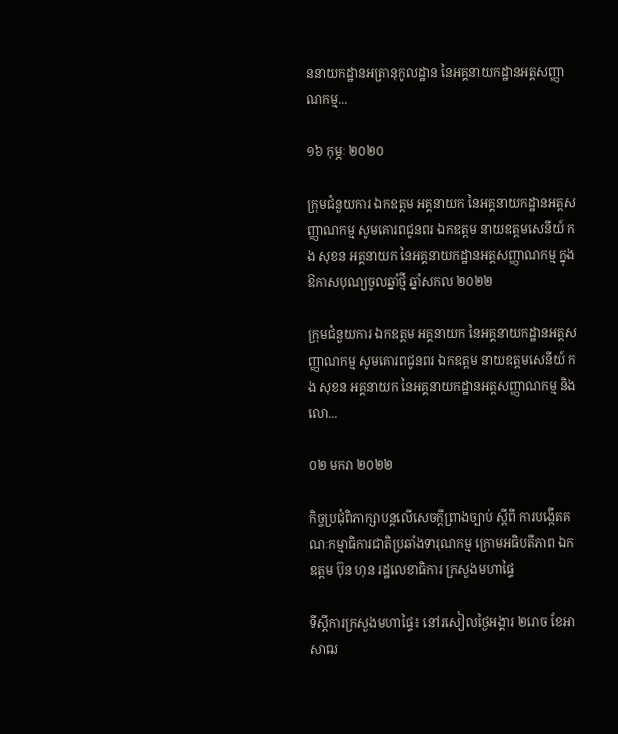ននាយកដ្ឋានអត្រានុកូលដ្ឋាន នៃអគ្គនាយកដ្ឋានអត្តសញ្ញាណកម្ម...

១៦ កុម្ភៈ ២០២០

ក្រុមជំនួយការ ឯកឧត្តម អគ្គនាយក នៃអគ្គនាយកដ្ឋានអត្តសញ្ញាណកម្ម សូមគោរពជូនពរ ឯកឧត្តម នាយឧត្តមសេនីយ៍ កង សុខន អគ្គនាយក នៃអគ្គនាយកដ្ឋានអត្តសញ្ញាណកម្ម ក្នុងឱកាសបុណ្យចូលឆ្នាំថ្មី ឆ្នាំសកល ២០២២

ក្រុមជំនួយការ ឯកឧត្តម អគ្គនាយក នៃអគ្គនាយកដ្ឋានអត្តសញ្ញាណកម្ម សូមគោរពជូនពរ ឯកឧត្តម នាយឧត្តមសេនីយ៍ កង សុខន អគ្គនាយក នៃអគ្គនាយកដ្ឋានអត្តសញ្ញាណកម្ម និងលោ...

០២ មករា ២០២២

កិច្ចប្រជុំពិភាក្សាបន្តលើសេចក្ដីព្រាងច្បាប់ ស្ដីពី ការបង្កើតគណៈកម្មាធិការជាតិប្រឆាំងទារុណកម្ម ក្រោមអធិបតីភាព ឯកឧត្តម ប៊ុន ហុន រដ្ឋលេខាធិការ ក្រសួងមហាផ្ទៃ

ទីស្តីការក្រសួងមហាផ្ទៃ៖ នៅរសៀលថ្ងៃអង្គារ ២រោច ខែអាសាឍ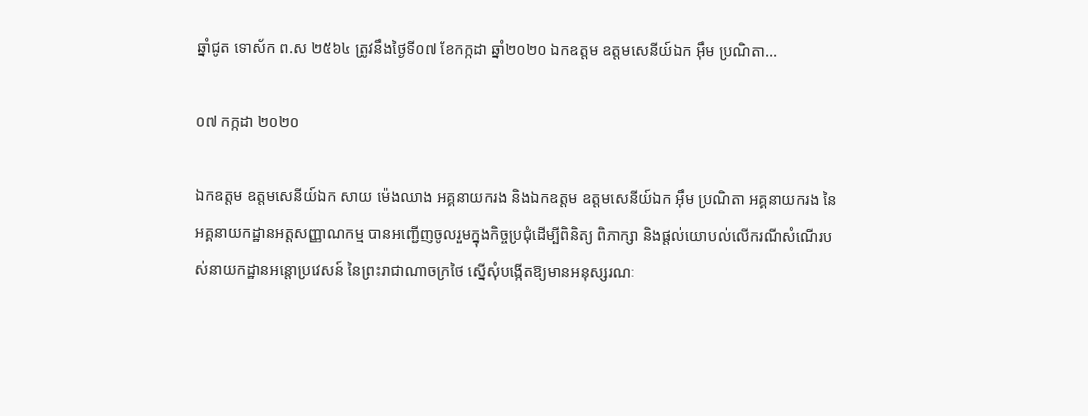ឆ្នាំជូត ទោស័ក ព.ស ២៥៦៤ ត្រូវនឹងថ្ងៃទី០៧ ខែកក្កដា ឆ្នាំ២០២០ ឯកឧត្តម ឧត្តមសេនីយ៍ឯក អ៊ឹម ប្រណិតា...

០៧ កក្កដា ២០២០

ឯកឧត្តម ឧត្តមសេនីយ៍ឯក សាយ ម៉េងឈាង អគ្គនាយករង និងឯកឧត្តម ឧត្តមសេនីយ៍ឯក អ៊ឹម ប្រណិតា អគ្គនាយករង នៃអគ្គនាយកដ្ឋានអត្តសញ្ញាណកម្ម បានអញ្ជើញចូលរួមក្នុងកិច្ចប្រជុំដើម្បីពិនិត្យ ពិភាក្សា និងផ្ដល់យោបល់លើករណីសំណើរបស់នាយកដ្ឋានអន្តោប្រវេសន៍ នៃព្រះរាជាណាចក្រថៃ ស្នើសុំបង្កើតឱ្យមានអនុស្សរណៈ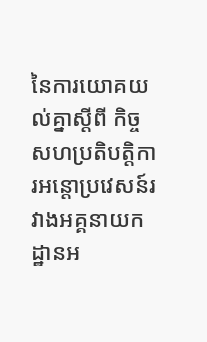នៃការយោគយល់គ្នាស្ដីពី កិច្ចសហប្រតិបត្ដិការអន្តោប្រវេសន៍រវាងអគ្គនាយកដ្ឋានអ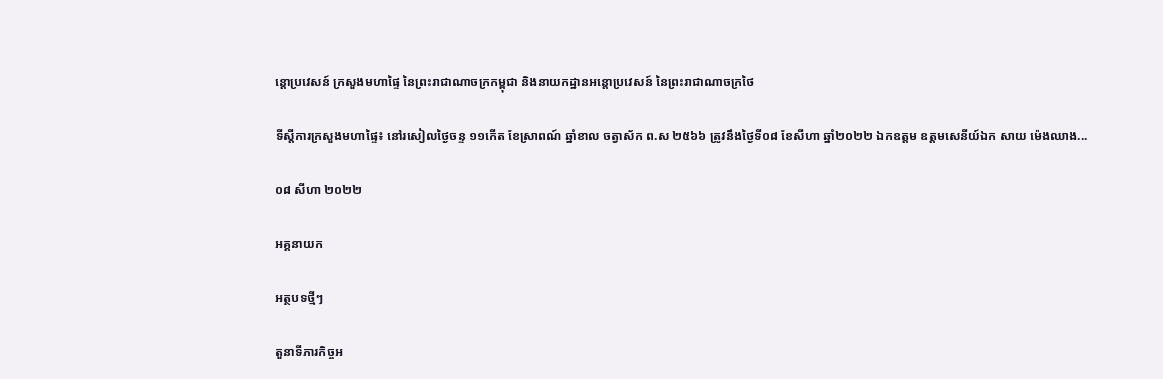ន្តោប្រវេសន៍ ក្រសួងមហាផ្ទៃ នៃព្រះរាជាណាចក្រកម្ពុជា និងនាយកដ្ឋានអន្តោប្រវេសន៍ នៃព្រះរាជាណាចក្រថៃ

ទីស្តីការក្រសួងមហាផ្ទៃ៖ នៅរសៀលថ្ងៃចន្ទ ១១កើត ខែស្រាពណ៍ ឆ្នាំខាល ចត្វាស័ក ព.ស ២៥៦៦ ត្រូវនឹងថ្ងៃទី០៨ ខែសីហា ឆ្នាំ២០២២ ឯកឧត្តម ឧត្តមសេនីយ៍ឯក សាយ ម៉េងឈាង...

០៨ សីហា ២០២២

អគ្គនាយក

អត្ថបទថ្មីៗ

តួនាទីភារកិច្ចអ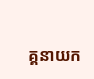គ្គនាយក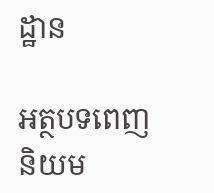ដ្ឋាន

អត្ថបទពេញនិយម